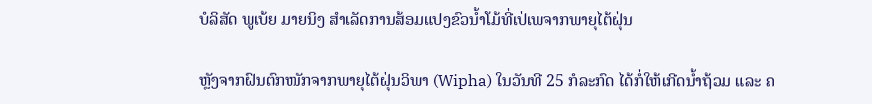ບໍລິສັດ ພູເບ້ຍ ມາຍນິງ ສໍາເລັດການສ້ອມແປງຂົວນໍ້າໂມ້ທີ່ເປ່ເພຈາກພາຍຸໄຕ້ຝຸ່ນ

ຫຼັງຈາກຝົນຕົກໜັກຈາກພາຍຸໄຕ້ຝຸ່ນວິພາ (Wipha) ໃນວັນທີ 25 ກໍລະກົດ ໄດ້ກໍ່ໃຫ້ເກີດນໍ້າຖ້ວມ ແລະ ຄ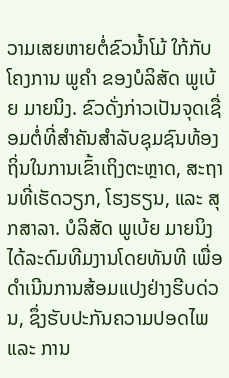ວາມເສຍຫາຍຕໍ່ຂົວນໍ້າໂມ້ ໃກ້ກັບໂຄງການ ພູຄໍາ ຂອງບໍລິສັດ ພູເບ້ຍ ມາຍນິງ. ຂົວດັ່ງກ່າວເປັນຈຸດເຊື່ອມຕໍ່ທີ່ສຳຄັນສຳລັບຊຸມຊົນທ້ອງຖິ່ນໃນການເຂົ້າເຖິງຕະຫຼາດ, ສະຖານທີ່ເຮັດວຽກ, ໂຮງຮຽນ, ແລະ ສຸກສາລາ. ບໍລິສັດ ພູເບ້ຍ ມາຍນິງ ໄດ້ລະດົມທີມງານໂດຍທັນທີ ເພື່ອດຳເນີນການສ້ອມແປງຢ່າງຮີບດ່ວນ, ຊຶ່ງຮັບປະກັນຄວາມປອດໄພ ແລະ ການ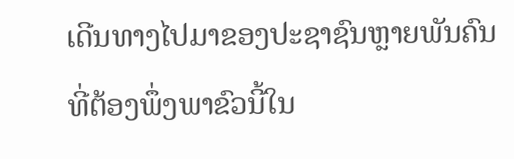ເດີນທາງໄປມາຂອງປະຊາຊົນຫຼາຍພັນຄົນທີ່ຕ້ອງພຶ່ງພາຂົວນີ້ໃນ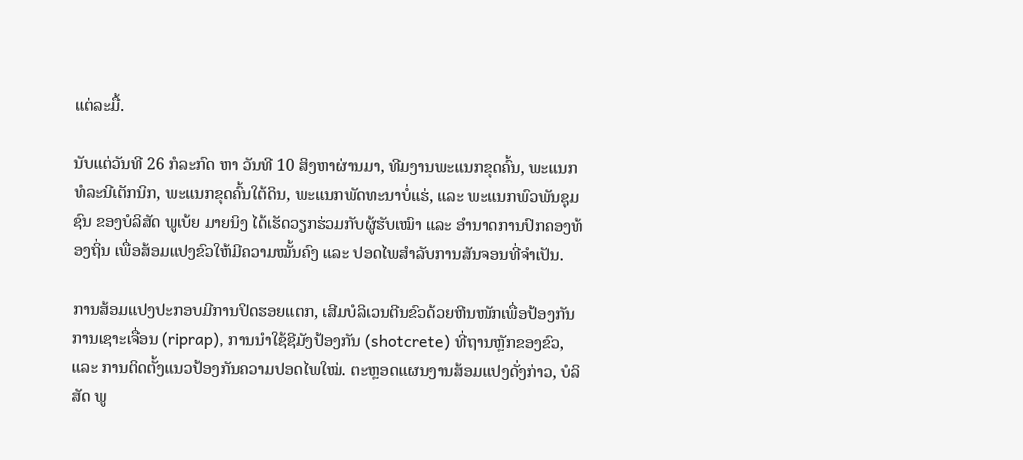ແຕ່ລະມື້.

ນັບແຕ່ວັນທີ 26 ກໍລະກົດ ຫາ ວັນທີ 10 ສິງຫາຜ່ານມາ, ທີມງານພະແນກຂຸດຄົ້ນ, ພະແນກທໍລະນີເຕັກນິກ, ພະແນກຂຸດຄົ້ນໃຕ້ດິນ, ພະແນກພັດທະນາບໍ່ແຮ່, ແລະ ພະແນກພົວພັນຊຸມຊົນ ຂອງບໍລິສັດ ພູເບ້ຍ ມາຍນິງ ໄດ້ເຮັດວຽກຮ່ວມກັບຜູ້ຮັບເໝົາ ແລະ ອໍານາດການປົກຄອງທ້ອງຖິ່ນ ເພື່ອສ້ອມແປງຂົວໃຫ້ມີຄວາມໝັ້ນຄົງ ແລະ ປອດໄພສຳລັບການສັນຈອນທີ່ຈຳເປັນ.

ການສ້ອມແປງປະກອບມີການປິດຮອຍແຕກ, ເສີມບໍລິເວນຕີນຂົວດ້ວຍຫີນໜັກເພື່ອປ້ອງກັນການເຊາະເຈື່ອນ (riprap), ການນໍາໃຊ້ຊີມັງປ້ອງກັນ (shotcrete) ທີ່ຖານຫຼັກຂອງຂົວ, ແລະ ການຕິດຕັ້ງແນວປ້ອງກັນຄວາມປອດໄພໃໝ່. ຕະຫຼອດແຜນງານສ້ອມແປງດັ່ງກ່າວ, ບໍລິສັດ ພູ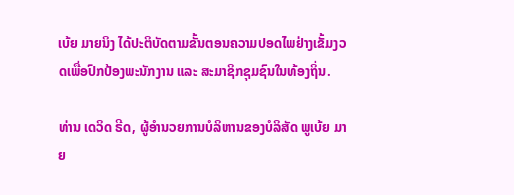ເບ້ຍ ມາຍນິງ ໄດ້ປະຕິບັດຕາມຂັ້ນຕອນຄວາມປອດໄພຢ່າງເຂັ້ມງວດເພື່ອປົກປ້ອງພະນັກງານ ແລະ ສະມາຊິກຊຸມຊົນໃນທ້ອງຖິ່ນ.

ທ່ານ ເດວິດ ຣີດ, ຜູ້ອຳນວຍການບໍລິຫານຂອງບໍລິສັດ ພູເບ້ຍ ມາຍ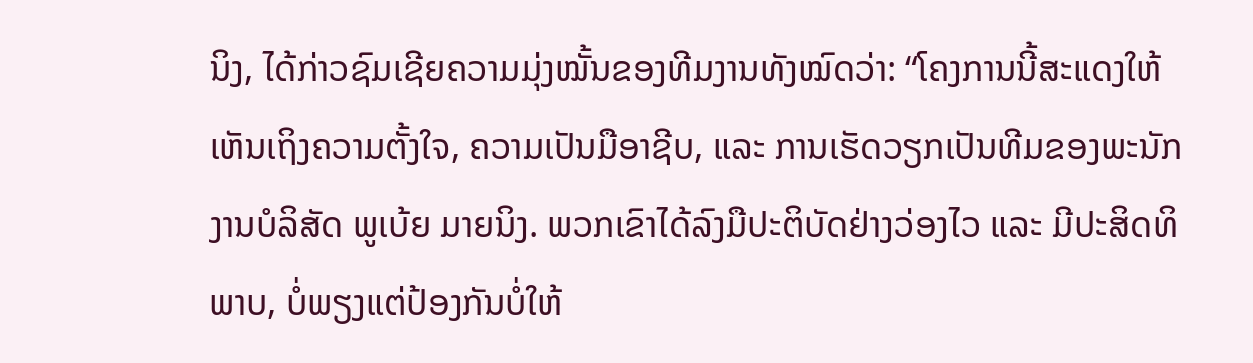ນິງ, ໄດ້ກ່າວຊົມເຊີຍຄວາມມຸ່ງໝັ້ນຂອງທີມງານທັງໝົດວ່າ: “ໂຄງການນີ້ສະແດງໃຫ້ເຫັນເຖິງຄວາມຕັ້ງໃຈ, ຄວາມເປັນມືອາຊີບ, ແລະ ການເຮັດວຽກເປັນທີມຂອງພະນັກງານບໍລິສັດ ພູເບ້ຍ ມາຍນິງ. ພວກເຂົາໄດ້ລົງມືປະຕິບັດຢ່າງວ່ອງໄວ ແລະ ມີປະສິດທິພາບ, ບໍ່ພຽງແຕ່ປ້ອງກັນບໍ່ໃຫ້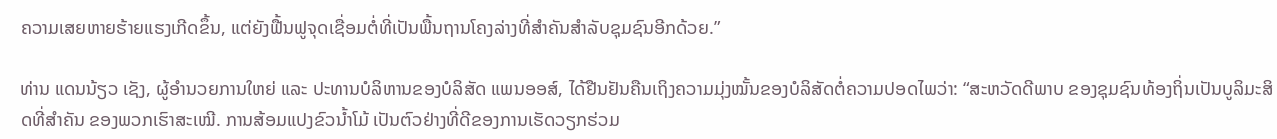ຄວາມເສຍຫາຍຮ້າຍແຮງເກີດຂຶ້ນ, ແຕ່ຍັງຟື້ນຟູຈຸດເຊື່ອມຕໍ່ທີ່ເປັນພື້ນຖານໂຄງລ່າງທີ່ສຳຄັນສຳລັບຊຸມຊົນອີກດ້ວຍ.”

ທ່ານ ແດນນ້ຽວ ເຊັງ, ຜູ້ອໍານວຍການໃຫຍ່ ແລະ ປະທານບໍລິຫານຂອງບໍລິສັດ ແພນອອສ໌, ໄດ້ຢືນຢັນຄືນເຖິງຄວາມມຸ່ງໝັ້ນຂອງບໍລິສັດຕໍ່ຄວາມປອດໄພວ່າ: “ສະຫວັດດີພາບ ຂອງຊຸມຊົນທ້ອງຖິ່ນເປັນບູລິມະສິດທີ່ສໍາຄັນ ຂອງພວກເຮົາສະເໝີ. ການສ້ອມແປງຂົວນໍ້າໂມ້ ເປັນຕົວຢ່າງທີ່ດີຂອງການເຮັດວຽກຮ່ວມ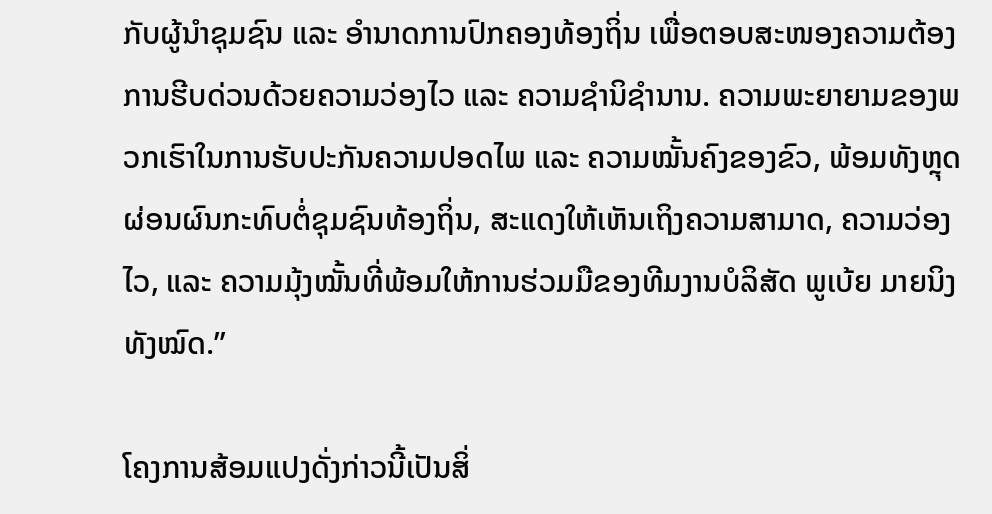ກັບຜູ້ນຳຊຸມຊົນ ແລະ ອໍານາດການປົກຄອງທ້ອງຖິ່ນ ເພື່ອຕອບສະໜອງຄວາມຕ້ອງການຮີບດ່ວນດ້ວຍຄວາມວ່ອງໄວ ແລະ ຄວາມຊຳນິຊໍານານ. ຄວາມພະຍາຍາມຂອງພວກເຮົາໃນການຮັບປະກັນຄວາມປອດໄພ ແລະ ຄວາມໝັ້ນຄົງຂອງຂົວ, ພ້ອມທັງຫຼຸດຜ່ອນຜົນກະທົບຕໍ່ຊຸມຊົນທ້ອງຖິ່ນ, ສະແດງໃຫ້ເຫັນເຖິງຄວາມສາມາດ, ຄວາມວ່ອງໄວ, ແລະ ຄວາມມຸ້ງໝັ້ນທີ່ພ້ອມໃຫ້ການຮ່ວມມືຂອງທີມງານບໍລິສັດ ພູເບ້ຍ ມາຍນິງ ທັງໝົດ.”

ໂຄງການສ້ອມແປງດັ່ງກ່າວນີ້ເປັນສິ່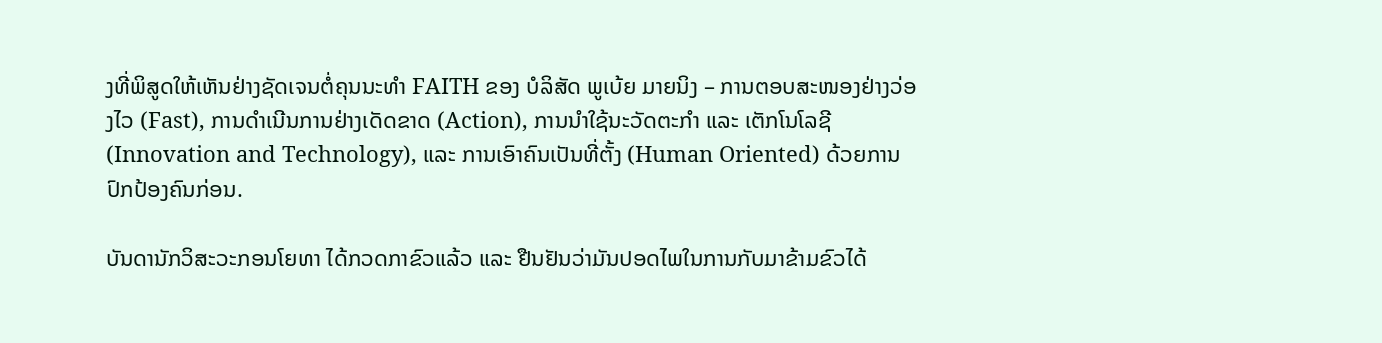ງທີ່ພິສູດໃຫ້ເຫັນຢ່າງຊັດເຈນຕໍ່ຄຸນນະທໍາ FAITH ຂອງ ບໍລິສັດ ພູເບ້ຍ ມາຍນິງ – ການຕອບສະໜອງຢ່າງວ່ອງໄວ (Fast), ການດຳເນີນການຢ່າງເດັດຂາດ (Action), ການນຳໃຊ້ນະວັດຕະກຳ ແລະ ເຕັກໂນໂລຊີ (Innovation and Technology), ແລະ ການເອົາຄົນເປັນທີ່ຕັ້ງ (Human Oriented) ດ້ວຍການປົກປ້ອງຄົນກ່ອນ.

ບັນດານັກວິສະວະກອນໂຍທາ ໄດ້ກວດກາຂົວແລ້ວ ແລະ ຢືນຢັນວ່າມັນປອດໄພໃນການກັບມາຂ້າມຂົວໄດ້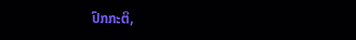ປົກກະຕິ,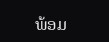ພ້ອມ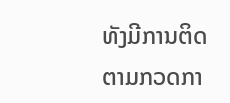ທັງມີການຕິດຕາມກວດກາ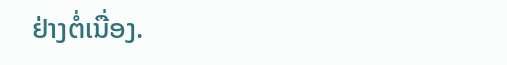ຢ່າງຕໍ່ເນື່ອງ.